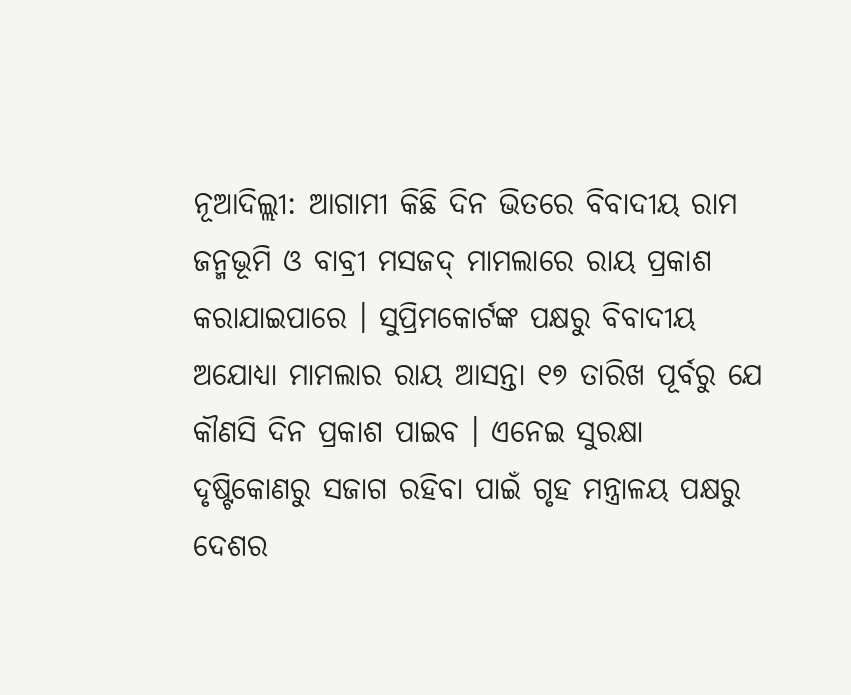ନୂଆଦିଲ୍ଲୀ: ଆଗାମୀ କିଛି ଦିନ ଭିତରେ ବିବାଦୀୟ ରାମ ଜନ୍ମଭୂମି ଓ ବାବ୍ରୀ ମସଜଦ୍ ମାମଲାରେ ରାୟ ପ୍ରକାଶ କରାଯାଇପାରେ । ସୁପ୍ରିମକୋର୍ଟଙ୍କ ପକ୍ଷରୁ ବିବାଦୀୟ ଅଯୋଧ୍ୟା ମାମଲାର ରାୟ ଆସନ୍ତା ୧୭ ତାରିଖ ପୂର୍ବରୁ ଯେ କୗଣସି ଦିନ ପ୍ରକାଶ ପାଇବ । ଏନେଇ ସୁରକ୍ଷା ଦୃଷ୍ଟିକୋଣରୁ ସଜାଗ ରହିବା ପାଇଁ ଗୃହ ମନ୍ତ୍ରାଳୟ ପକ୍ଷରୁ ଦେଶର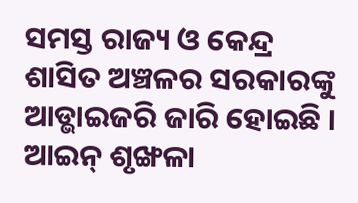ସମସ୍ତ ରାଜ୍ୟ ଓ କେନ୍ଦ୍ର ଶାସିତ ଅଞ୍ଚଳର ସରକାରଙ୍କୁ ଆଡ୍ଭାଇଜରି ଜାରି ହୋଇଛି ।
ଆଇନ୍ ଶୃଙ୍ଖଳା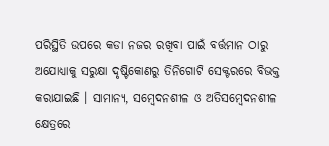ପରିସ୍ଥିତି ଉପରେ କଡା ନଜର ରଖିବା ପାଇଁ ବର୍ତ୍ତମାନ ଠାରୁ ଅଯୋଧ୍ୟାକୁ ସରୁକ୍ଷା ଦୃଷ୍ଟିକୋଣରୁ ତିନିଗୋଟି ସେକ୍ଟରରେ ବିଭକ୍ତ କରାଯାଇଛି । ସାମାନ୍ୟ, ସମ୍ବେଦନଶୀଳ ଓ ଅତିସମ୍ବେଦନଶୀଳ କ୍ଷେତ୍ରରେ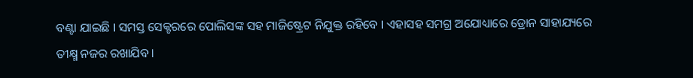ବଣ୍ଟା ଯାଇଛି । ସମସ୍ତ ସେକ୍ଟରରେ ପୋଲିସଙ୍କ ସହ ମାଜିଷ୍ଟ୍ରେଟ ନିଯୁକ୍ତ ରହିବେ । ଏହାସହ ସମଗ୍ର ଅଯୋଧ୍ୟାରେ ଡ୍ରୋନ ସାହାଯ୍ୟରେ ତୀକ୍ଷ୍ମ ନଜର ରଖାଯିବ ।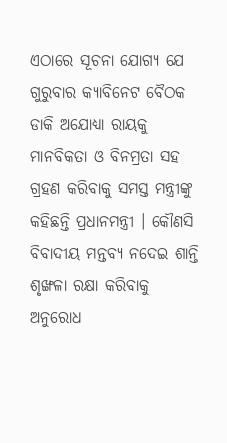ଏଠାରେ ସୂଚନା ଯୋଗ୍ୟ ଯେ ଗୁରୁବାର କ୍ୟାବିନେଟ ବୈଠକ ଡାକି ଅଯୋଧ୍ୟା ରାୟକୁ ମାନବିକତା ଓ ବିନମ୍ରତା ସହ ଗ୍ରହଣ କରିବାକୁ ସମସ୍ତ ମନ୍ତ୍ରୀଙ୍କୁ କହିଛନ୍ତି ପ୍ରଧାନମନ୍ତ୍ରୀ । କୌଣସି ବିବାଦୀୟ ମନ୍ତବ୍ୟ ନଦେଇ ଶାନ୍ତି ଶୃଙ୍ଖଳା ରକ୍ଷା କରିବାକୁ ଅନୁରୋଧ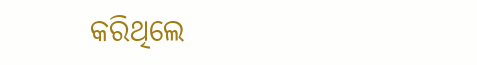କରିଥିଲେ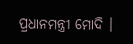ପ୍ରଧାନମନ୍ତ୍ରୀ ମୋଦି ।